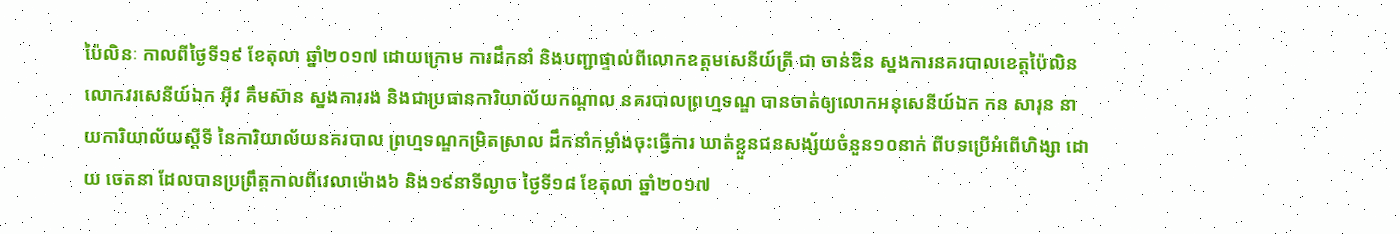ប៉ៃលិនៈ កាលពីថ្ងៃទី១៩ ខែតុលា ឆ្នាំ២០១៧ ដោយក្រោម ការដឹកនាំ និងបញ្ជាផ្ទាល់ពីលោកឧត្ដមសេនីយ៍ត្រី ជា ចាន់ឌិន ស្នងការនគរបាលខេត្តប៉ៃលិន លោកវរសេនីយ៍ឯក អ៊ីវ គឹមស៊ាន ស្នងការរង និងជាប្រធានការិយាល័យកណ្តាល នគរបាលព្រហ្មទណ្ឌ បានចាត់ឲ្យលោកអនុសេនីយ៍ឯក កន សារុន នាយការិយាល័យស្តីទី នៃការិយាល័យនគរបាល ព្រហ្មទណ្ឌកម្រិតស្រាល ដឹកនាំកម្លាំងចុះធ្វើការ ឃាត់ខ្លួនជនសង្ស័យចំនួន១០នាក់ ពីបទប្រើអំពើហិង្សា ដោយ ចេតនា ដែលបានប្រព្រឹត្តកាលពីវេលាម៉ោង៦ និង១៩នាទីល្ងាច ថ្ងៃទី១៨ ខែតុលា ឆ្នាំ២០១៧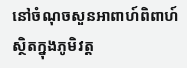នៅចំណុចសួនអាពាហ៍ពិពាហ៍ ស្ថិតក្នុងភូមិវត្ដ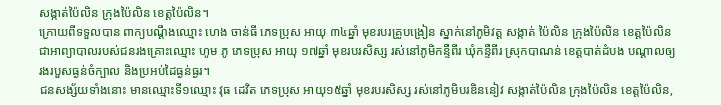សង្កាត់ប៉ៃលិន ក្រុងប៉ៃលិន ខេត្ដប៉ៃលិន។
ក្រោយពីទទួលបាន ពាក្យបណ្ដឹងឈ្មោះ ហេង ចាន់ធី ភេទប្រុស អាយុ ៣៤ឆ្នាំ មុខរបរគ្រូបង្រៀន ស្នាក់នៅភូមិវត្ដ សង្កាត់ ប៉ៃលិន ក្រុងប៉ៃលិន ខេត្ដប៉ៃលិន ជាអាព្យាបាលរបស់ជនរងគ្រោះឈ្មោះ ហូម ភូ ភេទប្រុស អាយុ ១៧ឆ្នាំ មុខរបរសិស្ស រស់នៅភូមិកន្ទឺពីរ ឃុំកន្ទឺពីរ ស្រុកបាណន់ ខេត្តបាត់ដំបង បណ្ដាលឲ្យរងរបួសធ្ងន់ចំក្បាល និងប្រអប់ដៃធ្ងន់ធ្ងរ។
ជនសង្ស័យទាំងនោះ មានឈ្មោះទី១ឈ្មោះ វុធ ដេវិត ភេទប្រុស អាយុ១៥ឆ្នាំ មុខរបរសិស្ស រស់នៅភូមិបរឌិននៀវ សង្កាត់ប៉ៃលិន ក្រុងប៉ៃលិន ខេត្តប៉ៃលិន,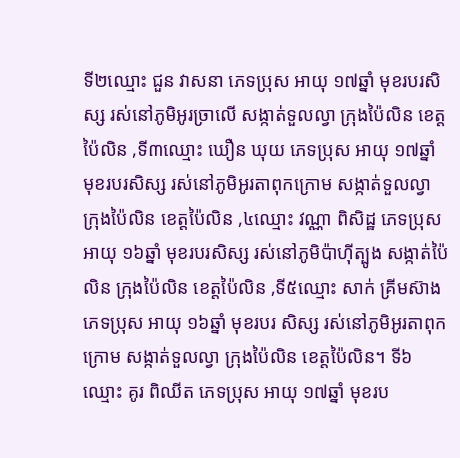ទី២ឈ្មោះ ជួន វាសនា ភេទប្រុស អាយុ ១៧ឆ្នាំ មុខរបរសិស្ស រស់នៅភូមិអូរច្រាលើ សង្កាត់ទួលល្វា ក្រុងប៉ៃលិន ខេត្តប៉ៃលិន ,ទី៣ឈ្មោះ ឃឿន ឃុយ ភេទប្រុស អាយុ ១៧ឆ្នាំ មុខរបរសិស្ស រស់នៅភូមិអូរតាពុកក្រោម សង្កាត់ទួលល្វា ក្រុងប៉ៃលិន ខេត្តប៉ៃលិន ,៤ឈ្មោះ វណ្ណា ពិសិដ្ឋ ភេទប្រុស អាយុ ១៦ឆ្នាំ មុខរបរសិស្ស រស់នៅភូមិប៉ាហ៊ីត្បូង សង្កាត់ប៉ៃលិន ក្រុងប៉ៃលិន ខេត្តប៉ៃលិន ,ទី៥ឈ្មោះ សាក់ គ្រីមស៊ាង ភេទប្រុស អាយុ ១៦ឆ្នាំ មុខរបរ សិស្ស រស់នៅភូមិអូរតាពុកក្រោម សង្កាត់ទួលល្វា ក្រុងប៉ៃលិន ខេត្តប៉ៃលិន។ ទី៦ឈ្មោះ គូរ ពិឈីត ភេទប្រុស អាយុ ១៧ឆ្នាំ មុខរប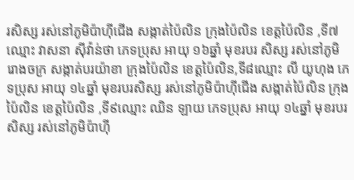រសិស្ស រស់នៅភូមិប៉ាហ៊ីជើង សង្កាត់ប៉ៃលិន ក្រុងប៉ៃលិន ខេត្តប៉ៃលិន ,ទី៧ឈ្មោះ វាសនា ស៊ីវ៉ាន់ថា ភេទប្រុស អាយុ ១៦ឆ្នាំ មុខរបរ សិស្ស រស់នៅភូមិរោងចក្រ សង្កាត់បរយ៉ាខា ក្រុងប៉ៃលិន ខេត្តប៉ៃលិន,ទី៨ឈ្មោះ លី យូហុង ភេទប្រុស អាយុ ១៤ឆ្នាំ មុខរបរសិស្ស រស់នៅភូមិប៉ាហ៊ីជើង សង្កាត់ប៉ៃលិន ក្រុងប៉ៃលិន ខេត្តប៉ៃលិន ,ទី៩ឈ្មោះ ឈិន ឡាយ ភេទប្រុស អាយុ ១៤ឆ្នាំ មុខរបរ សិស្ស រស់នៅភូមិប៉ាហ៊ី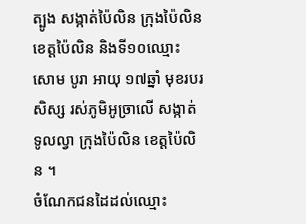ត្បូង សង្កាត់ប៉ៃលិន ក្រុងប៉ៃលិន ខេត្តប៉ៃលិន និងទី១០ឈ្មោះ សោម បូរា អាយុ ១៧ឆ្នាំ មុខរបរសិស្ស រស់ភូមិអូច្រាលើ សង្កាត់ទូលល្វា ក្រុងប៉ៃលិន ខេត្ដប៉ៃលិន ។
ចំណែកជនដៃដល់ឈ្មោះ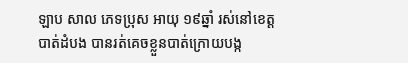ឡាប សាល ភេទប្រុស អាយុ ១៩ឆ្នាំ រស់នៅខេត្តបាត់ដំបង បានរត់គេចខ្លួនបាត់ក្រោយបង្ក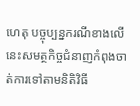ហេតុ បច្ចុប្បន្នករណីខាងលើនេះសមត្ថកិច្ចជំនាញកំពុងចាត់ការទៅតាមនិតិវិធី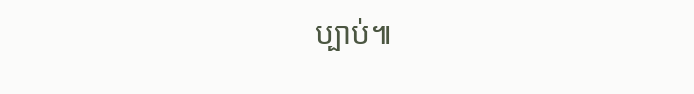ប្បាប់៕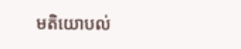មតិយោបល់